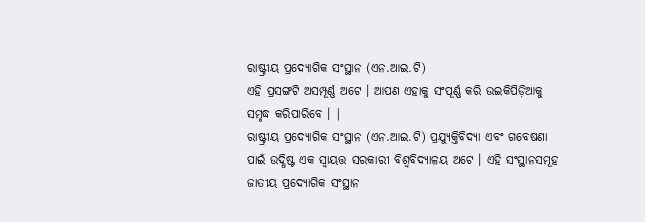ରାଷ୍ଟ୍ରୀୟ ପ୍ରଦ୍ୟୋଗିକ ସଂସ୍ଥାନ (ଏନ.ଆଇ.ଟି)
ଏହି ପ୍ରସଙ୍ଗଟି ଅସମ୍ପୂର୍ଣ୍ଣ ଅଟେ । ଆପଣ ଏହାକୁ ସଂପୂର୍ଣ୍ଣ କରି ଉଇକିପିଡ଼ିଆକୁ ସମୃଦ୍ଧ କରିପାରିବେ । |
ରାଷ୍ଟ୍ରୀୟ ପ୍ରଦ୍ୟୋଗିକ ସଂସ୍ଥାନ (ଏନ.ଆଇ.ଟି) ପ୍ରଯ୍ୟୁକ୍ତିବିଦ୍ୟା ଏବଂ ଗବେଷଣା ପାଇଁ ଉଦ୍ଧିଷ୍ଟ ଏକ ସ୍ୱାୟତ୍ତ ସରକାରୀ ବିଶ୍ୱବିଦ୍ୟାଳୟ ଅଟେ । ଏହି ସଂସ୍ଥାନସମୂହ ଜାତୀୟ ପ୍ରଦ୍ୟୋଗିକ ସଂସ୍ଥାନ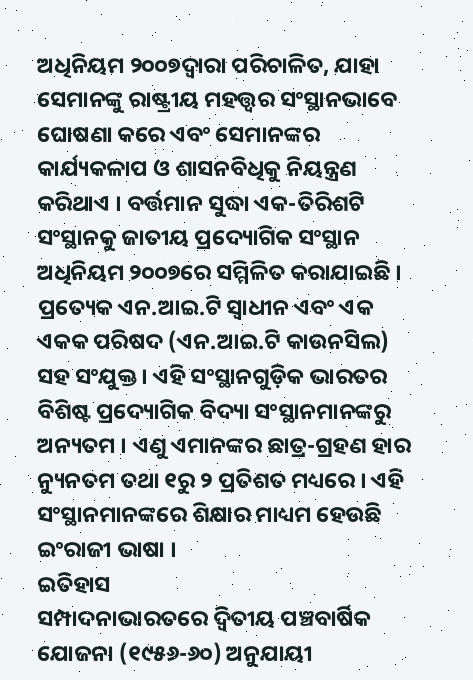ଅଧିନିୟମ ୨୦୦୭ଦ୍ୱାରା ପରିଚାଳିତ, ଯାହା ସେମାନଙ୍କୁ ରାଷ୍ଟ୍ରୀୟ ମହତ୍ତ୍ୱର ସଂସ୍ଥାନଭାବେ ଘୋଷଣା କରେ ଏବଂ ସେମାନଙ୍କର କାର୍ଯ୍ୟକଳାପ ଓ ଶାସନବିଧିକୁ ନିୟନ୍ତ୍ରଣ କରିଥାଏ । ବର୍ତ୍ତମାନ ସୁଦ୍ଧା ଏକ-ତିରିଶଟି ସଂସ୍ଥାନକୁ ଜାତୀୟ ପ୍ରଦ୍ୟୋଗିକ ସଂସ୍ଥାନ ଅଧିନିୟମ ୨୦୦୭ରେ ସମ୍ମିଳିତ କରାଯାଇଛି । ପ୍ରତ୍ୟେକ ଏନ.ଆଇ.ଟି ସ୍ୱାଧୀନ ଏବଂ ଏକ ଏକକ ପରିଷଦ (ଏନ.ଆଇ.ଟି କାଉନସିଲ) ସହ ସଂଯୁକ୍ତ । ଏହି ସଂସ୍ଥାନଗୁଡ଼ିକ ଭାରତର ବିଶିଷ୍ଟ ପ୍ରଦ୍ୟୋଗିକ ବିଦ୍ୟା ସଂସ୍ଥାନମାନଙ୍କରୁ ଅନ୍ୟତମ । ଏଣୁ ଏମାନଙ୍କର ଛାତ୍ର-ଗ୍ରହଣ ହାର ନ୍ୟୁନତମ ତଥା ୧ରୁ ୨ ପ୍ରତିଶତ ମଧ୍ୟରେ । ଏହି ସଂସ୍ଥାନମାନଙ୍କରେ ଶିକ୍ଷାର ମାଧ୍ୟମ ହେଉଛି ଇଂରାଜୀ ଭାଷା ।
ଇତିହାସ
ସମ୍ପାଦନାଭାରତରେ ଦ୍ୱିତୀୟ ପଞ୍ଚବାର୍ଷିକ ଯୋଜନା (୧୯୫୬-୬୦) ଅନୁଯାୟୀ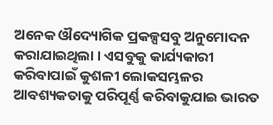ଅନେକ ଔଦ୍ୟୋଗିକ ପ୍ରକଳ୍ପସବୁ ଅନୁମୋଦନ କରାଯାଇଥିଲା । ଏସବୁକୁ କାର୍ଯ୍ୟକାରୀ କରିବାପାଇଁ କୁଶଳୀ ଲୋକସମ୍ଭଳର ଆବଶ୍ୟକତାକୁ ପରିପୂର୍ଣ୍ଣ କରିବାକୁଯାଇ ଭାରତ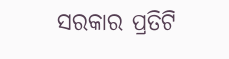ସରକାର ପ୍ରତିଟି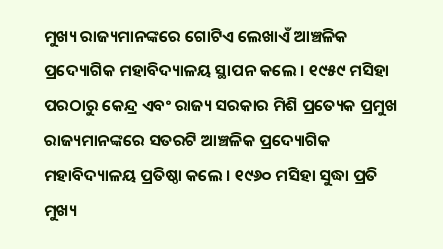ମୁଖ୍ୟ ରାଜ୍ୟମାନଙ୍କରେ ଗୋଟିଏ ଲେଖାଏଁ ଆଞ୍ଚଳିକ ପ୍ରଦ୍ୟୋଗିକ ମହାବିଦ୍ୟାଳୟ ସ୍ଥାପନ କଲେ । ୧୯୫୯ ମସିହା ପରଠାରୁ କେନ୍ଦ୍ର ଏବଂ ରାଜ୍ୟ ସରକାର ମିଶି ପ୍ରତ୍ୟେକ ପ୍ରମୁଖ ରାଜ୍ୟମାନଙ୍କରେ ସତରଟି ଆଞ୍ଚଳିକ ପ୍ରଦ୍ୟୋଗିକ ମହାବିଦ୍ୟାଳୟ ପ୍ରତିଷ୍ଠା କଲେ । ୧୯୬୦ ମସିହା ସୁଦ୍ଧା ପ୍ରତି ମୁଖ୍ୟ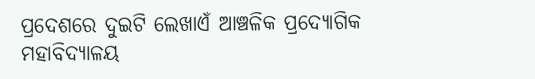ପ୍ରଦେଶରେ ଦୁଇଟି ଲେଖାଏଁ ଆଞ୍ଚଳିକ ପ୍ରଦ୍ୟୋଗିକ ମହାବିଦ୍ୟାଳୟ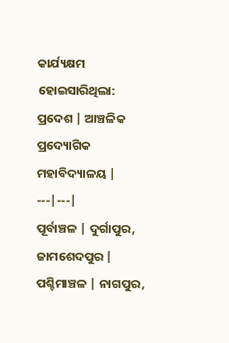କାର୍ଯ୍ୟକ୍ଷମ ହୋଇସାରିଥିଲା:
ପ୍ରଦେଶ | ଆଞ୍ଚଳିକ ପ୍ରଦ୍ୟୋଗିକ ମହାବିଦ୍ୟାଳୟ |
---|---|
ପୂର୍ବାଞ୍ଚଳ | ଦୁର୍ଗାପୁର, ଜାମଶେଦପୁର |
ପଶ୍ଚିମାଞ୍ଚଳ | ନାଗପୁର,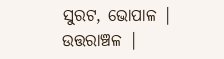ସୁରଟ, ଭୋପାଳ |
ଉତ୍ତରାଞ୍ଚଳ |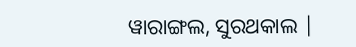ୱାରାଙ୍ଗଲ, ସୁରଥକାଲ |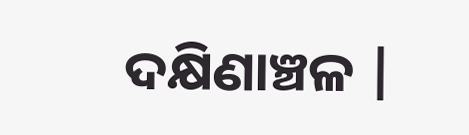ଦକ୍ଷିଣାଞ୍ଚଳ |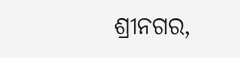ଶ୍ରୀନଗର,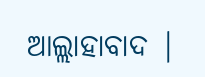ଆଲ୍ଲାହାବାଦ |